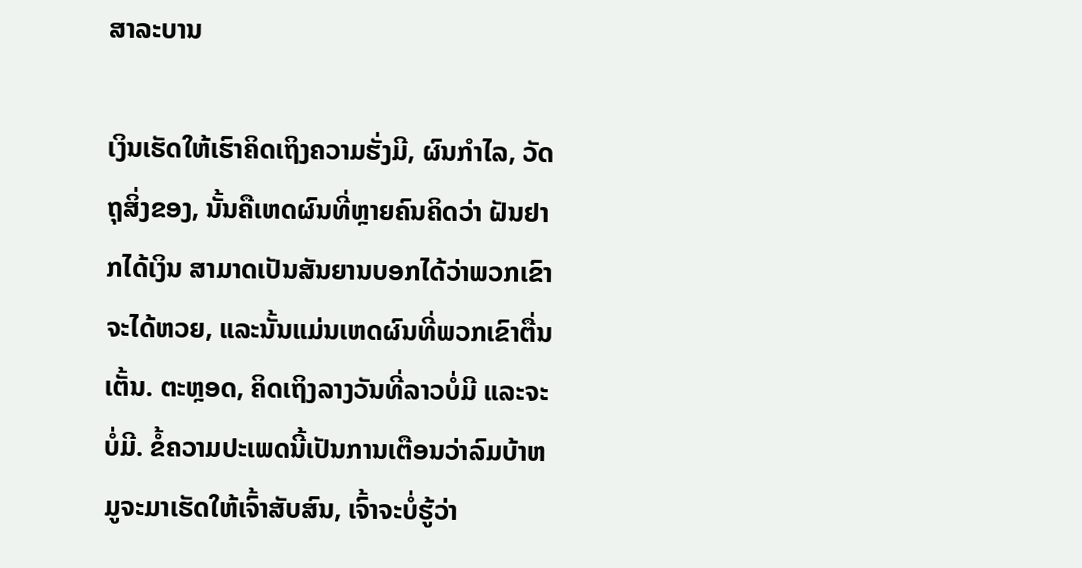ສາລະບານ

ເງິນເຮັດໃຫ້ເຮົາຄິດເຖິງຄວາມຮັ່ງມີ, ຜົນກຳໄລ, ວັດຖຸສິ່ງຂອງ, ນັ້ນຄືເຫດຜົນທີ່ຫຼາຍຄົນຄິດວ່າ ຝັນຢາກໄດ້ເງິນ ສາມາດເປັນສັນຍານບອກໄດ້ວ່າພວກເຂົາຈະໄດ້ຫວຍ, ແລະນັ້ນແມ່ນເຫດຜົນທີ່ພວກເຂົາຕື່ນເຕັ້ນ. ຕະຫຼອດ, ຄິດເຖິງລາງວັນທີ່ລາວບໍ່ມີ ແລະຈະບໍ່ມີ. ຂໍ້ຄວາມປະເພດນີ້ເປັນການເຕືອນວ່າລົມບ້າຫມູຈະມາເຮັດໃຫ້ເຈົ້າສັບສົນ, ເຈົ້າຈະບໍ່ຮູ້ວ່າ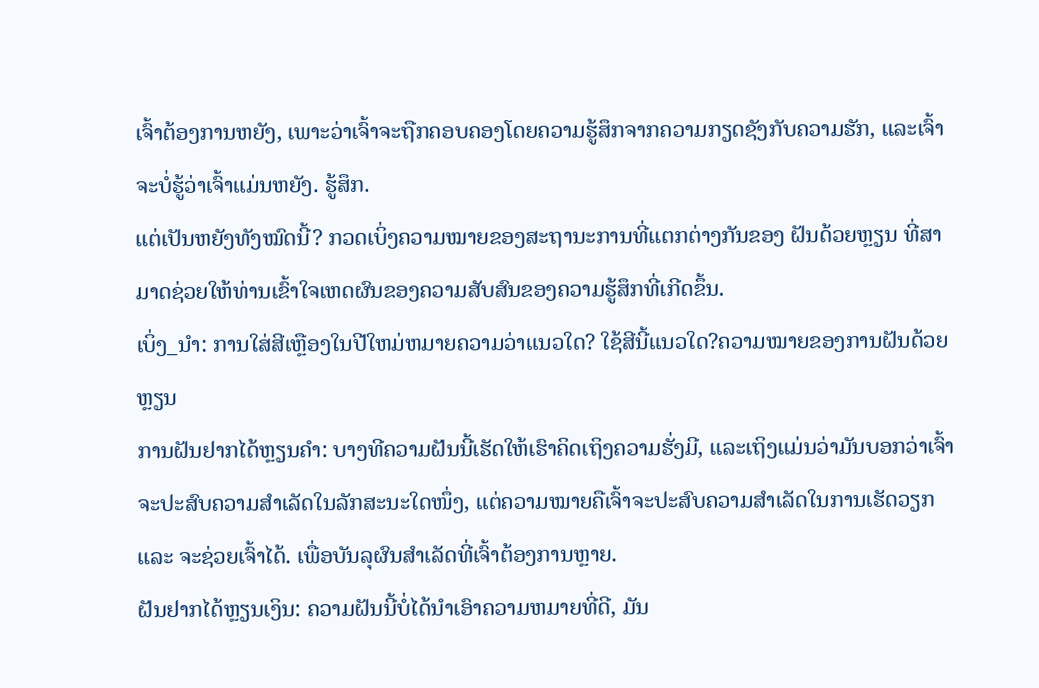ເຈົ້າຕ້ອງການຫຍັງ, ເພາະວ່າເຈົ້າຈະຖືກຄອບຄອງໂດຍຄວາມຮູ້ສຶກຈາກຄວາມກຽດຊັງກັບຄວາມຮັກ, ແລະເຈົ້າຈະບໍ່ຮູ້ວ່າເຈົ້າແມ່ນຫຍັງ. ຮູ້ສຶກ.
ແຕ່ເປັນຫຍັງທັງໝົດນີ້? ກວດເບິ່ງຄວາມໝາຍຂອງສະຖານະການທີ່ແຕກຕ່າງກັນຂອງ ຝັນດ້ວຍຫຼຽນ ທີ່ສາມາດຊ່ວຍໃຫ້ທ່ານເຂົ້າໃຈເຫດຜົນຂອງຄວາມສັບສົນຂອງຄວາມຮູ້ສຶກທີ່ເກີດຂຶ້ນ.
ເບິ່ງ_ນຳ: ການໃສ່ສີເຫຼືອງໃນປີໃຫມ່ຫມາຍຄວາມວ່າແນວໃດ? ໃຊ້ສີນີ້ແນວໃດ?ຄວາມໝາຍຂອງການຝັນດ້ວຍຫຼຽນ
ການຝັນຢາກໄດ້ຫຼຽນຄຳ: ບາງທີຄວາມຝັນນີ້ເຮັດໃຫ້ເຮົາຄິດເຖິງຄວາມຮັ່ງມີ, ແລະເຖິງແມ່ນວ່າມັນບອກວ່າເຈົ້າຈະປະສົບຄວາມສຳເລັດໃນລັກສະນະໃດໜຶ່ງ, ແຕ່ຄວາມໝາຍຄືເຈົ້າຈະປະສົບຄວາມສຳເລັດໃນການເຮັດວຽກ ແລະ ຈະຊ່ວຍເຈົ້າໄດ້. ເພື່ອບັນລຸຜົນສໍາເລັດທີ່ເຈົ້າຕ້ອງການຫຼາຍ.
ຝັນຢາກໄດ້ຫຼຽນເງິນ: ຄວາມຝັນນີ້ບໍ່ໄດ້ນໍາເອົາຄວາມຫມາຍທີ່ດີ, ມັນ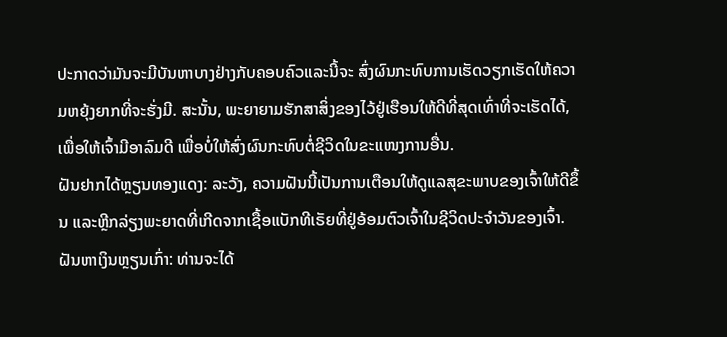ປະກາດວ່າມັນຈະມີບັນຫາບາງຢ່າງກັບຄອບຄົວແລະນີ້ຈະ ສົ່ງຜົນກະທົບການເຮັດວຽກເຮັດໃຫ້ຄວາມຫຍຸ້ງຍາກທີ່ຈະຮັ່ງມີ. ສະນັ້ນ, ພະຍາຍາມຮັກສາສິ່ງຂອງໄວ້ຢູ່ເຮືອນໃຫ້ດີທີ່ສຸດເທົ່າທີ່ຈະເຮັດໄດ້, ເພື່ອໃຫ້ເຈົ້າມີອາລົມດີ ເພື່ອບໍ່ໃຫ້ສົ່ງຜົນກະທົບຕໍ່ຊີວິດໃນຂະແໜງການອື່ນ.
ຝັນຢາກໄດ້ຫຼຽນທອງແດງ: ລະວັງ, ຄວາມຝັນນີ້ເປັນການເຕືອນໃຫ້ດູແລສຸຂະພາບຂອງເຈົ້າໃຫ້ດີຂຶ້ນ ແລະຫຼີກລ່ຽງພະຍາດທີ່ເກີດຈາກເຊື້ອແບັກທີເຣັຍທີ່ຢູ່ອ້ອມຕົວເຈົ້າໃນຊີວິດປະຈຳວັນຂອງເຈົ້າ.
ຝັນຫາເງິນຫຼຽນເກົ່າ: ທ່ານຈະໄດ້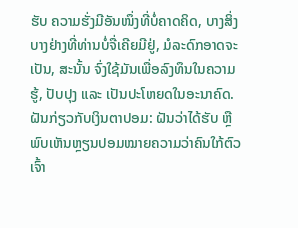ຮັບ ຄວາມຮັ່ງມີອັນໜຶ່ງທີ່ບໍ່ຄາດຄິດ, ບາງສິ່ງບາງຢ່າງທີ່ທ່ານບໍ່ຈື່ເຄີຍມີຢູ່, ມໍລະດົກອາດຈະເປັນ, ສະນັ້ນ ຈົ່ງໃຊ້ມັນເພື່ອລົງທຶນໃນຄວາມຮູ້, ປັບປຸງ ແລະ ເປັນປະໂຫຍດໃນອະນາຄົດ.
ຝັນກ່ຽວກັບເງິນຕາປອມ: ຝັນວ່າໄດ້ຮັບ ຫຼືພົບເຫັນຫຼຽນປອມໝາຍຄວາມວ່າຄົນໃກ້ຕົວເຈົ້າ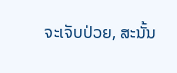ຈະເຈັບປ່ວຍ, ສະນັ້ນ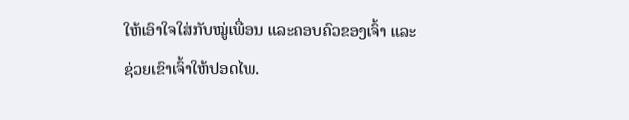ໃຫ້ເອົາໃຈໃສ່ກັບໝູ່ເພື່ອນ ແລະຄອບຄົວຂອງເຈົ້າ ແລະຊ່ວຍເຂົາເຈົ້າໃຫ້ປອດໄພ.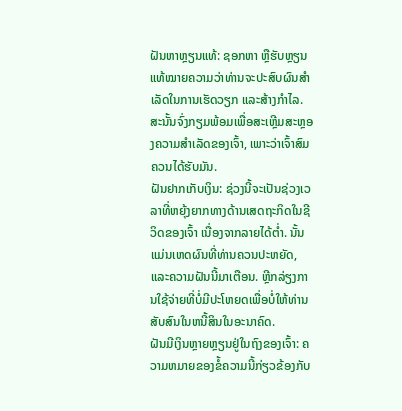ຝັນຫາຫຼຽນແທ້: ຊອກຫາ ຫຼືຮັບຫຼຽນແທ້ໝາຍຄວາມວ່າທ່ານຈະປະສົບຜົນສຳເລັດໃນການເຮັດວຽກ ແລະສ້າງກຳໄລ. ສະນັ້ນຈົ່ງກຽມພ້ອມເພື່ອສະເຫຼີມສະຫຼອງຄວາມສຳເລັດຂອງເຈົ້າ, ເພາະວ່າເຈົ້າສົມຄວນໄດ້ຮັບມັນ.
ຝັນຢາກເກັບເງິນ: ຊ່ວງນີ້ຈະເປັນຊ່ວງເວລາທີ່ຫຍຸ້ງຍາກທາງດ້ານເສດຖະກິດໃນຊີວິດຂອງເຈົ້າ ເນື່ອງຈາກລາຍໄດ້ຕໍ່າ. ນັ້ນແມ່ນເຫດຜົນທີ່ທ່ານຄວນປະຫຍັດ, ແລະຄວາມຝັນນີ້ມາເຕືອນ. ຫຼີກລ່ຽງການໃຊ້ຈ່າຍທີ່ບໍ່ມີປະໂຫຍດເພື່ອບໍ່ໃຫ້ທ່ານສັບສົນໃນຫນີ້ສິນໃນອະນາຄົດ.
ຝັນມີເງິນຫຼາຍຫຼຽນຢູ່ໃນຖົງຂອງເຈົ້າ: ຄວາມຫມາຍຂອງຂໍ້ຄວາມນີ້ກ່ຽວຂ້ອງກັບ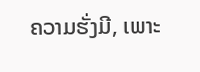ຄວາມຮັ່ງມີ, ເພາະ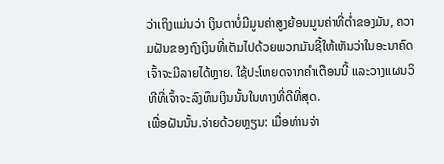ວ່າເຖິງແມ່ນວ່າ ເງິນຕາບໍ່ມີມູນຄ່າສູງຍ້ອນມູນຄ່າທີ່ຕໍ່າຂອງມັນ, ຄວາມຝັນຂອງຖົງເງິນທີ່ເຕັມໄປດ້ວຍພວກມັນຊີ້ໃຫ້ເຫັນວ່າໃນອະນາຄົດເຈົ້າຈະມີລາຍໄດ້ຫຼາຍ. ໃຊ້ປະໂຫຍດຈາກຄຳເຕືອນນີ້ ແລະວາງແຜນວິທີທີ່ເຈົ້າຈະລົງທຶນເງິນນັ້ນໃນທາງທີ່ດີທີ່ສຸດ.
ເພື່ອຝັນນັ້ນ.ຈ່າຍດ້ວຍຫຼຽນ: ເມື່ອທ່ານຈ່າ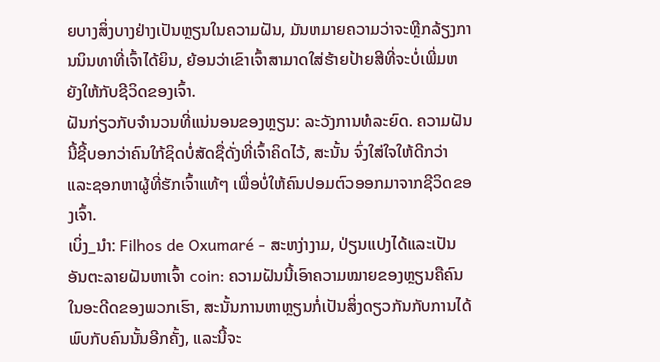ຍບາງສິ່ງບາງຢ່າງເປັນຫຼຽນໃນຄວາມຝັນ, ມັນຫມາຍຄວາມວ່າຈະຫຼີກລ້ຽງການນິນທາທີ່ເຈົ້າໄດ້ຍິນ, ຍ້ອນວ່າເຂົາເຈົ້າສາມາດໃສ່ຮ້າຍປ້າຍສີທີ່ຈະບໍ່ເພີ່ມຫຍັງໃຫ້ກັບຊີວິດຂອງເຈົ້າ.
ຝັນກ່ຽວກັບຈໍານວນທີ່ແນ່ນອນຂອງຫຼຽນ: ລະວັງການທໍລະຍົດ. ຄວາມຝັນນີ້ຊີ້ບອກວ່າຄົນໃກ້ຊິດບໍ່ສັດຊື່ດັ່ງທີ່ເຈົ້າຄິດໄວ້, ສະນັ້ນ ຈົ່ງໃສ່ໃຈໃຫ້ດີກວ່າ ແລະຊອກຫາຜູ້ທີ່ຮັກເຈົ້າແທ້ໆ ເພື່ອບໍ່ໃຫ້ຄົນປອມຕົວອອກມາຈາກຊີວິດຂອງເຈົ້າ.
ເບິ່ງ_ນຳ: Filhos de Oxumaré - ສະຫງ່າງາມ, ປ່ຽນແປງໄດ້ແລະເປັນອັນຕະລາຍຝັນຫາເຈົ້າ coin: ຄວາມຝັນນີ້ເອົາຄວາມໝາຍຂອງຫຼຽນຄືຄົນໃນອະດີດຂອງພວກເຮົາ, ສະນັ້ນການຫາຫຼຽນກໍ່ເປັນສິ່ງດຽວກັນກັບການໄດ້ພົບກັບຄົນນັ້ນອີກຄັ້ງ, ແລະນີ້ຈະ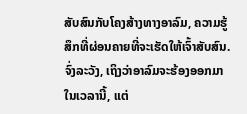ສັບສົນກັບໂຄງສ້າງທາງອາລົມ, ຄວາມຮູ້ສຶກທີ່ຜ່ອນຄາຍທີ່ຈະເຮັດໃຫ້ເຈົ້າສັບສົນ. ຈົ່ງລະວັງ, ເຖິງວ່າອາລົມຈະຮ້ອງອອກມາໃນເວລານີ້, ແຕ່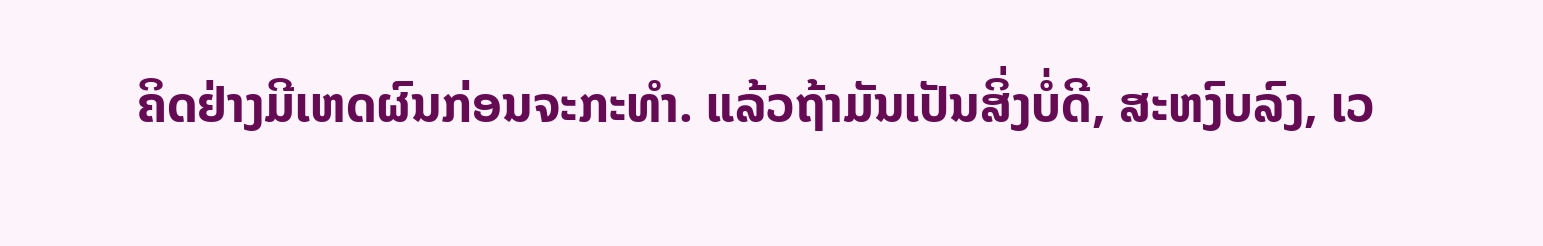ຄິດຢ່າງມີເຫດຜົນກ່ອນຈະກະທຳ. ແລ້ວຖ້າມັນເປັນສິ່ງບໍ່ດີ, ສະຫງົບລົງ, ເວ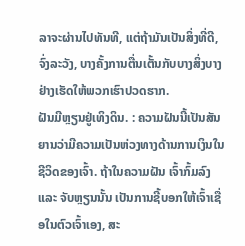ລາຈະຜ່ານໄປທັນທີ, ແຕ່ຖ້າມັນເປັນສິ່ງທີ່ດີ, ຈົ່ງລະວັງ, ບາງຄັ້ງການຕື່ນເຕັ້ນກັບບາງສິ່ງບາງຢ່າງເຮັດໃຫ້ພວກເຮົາປວດຮາກ.
ຝັນມີຫຼຽນຢູ່ເທິງດິນ. : ຄວາມຝັນນີ້ເປັນສັນຍານວ່າມີຄວາມເປັນຫ່ວງທາງດ້ານການເງິນໃນຊີວິດຂອງເຈົ້າ. ຖ້າໃນຄວາມຝັນ ເຈົ້າກົ້ມລົງ ແລະ ຈັບຫຼຽນນັ້ນ ເປັນການຊີ້ບອກໃຫ້ເຈົ້າເຊື່ອໃນຕົວເຈົ້າເອງ, ສະ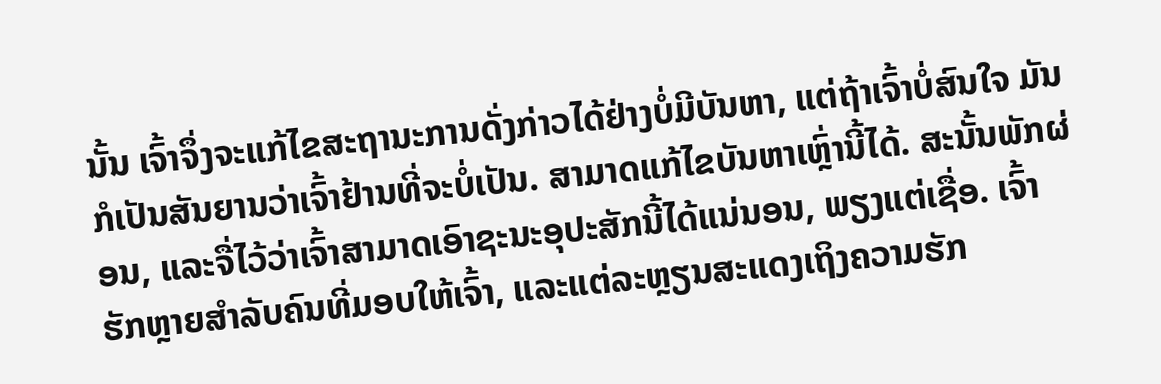ນັ້ນ ເຈົ້າຈຶ່ງຈະແກ້ໄຂສະຖານະການດັ່ງກ່າວໄດ້ຢ່າງບໍ່ມີບັນຫາ, ແຕ່ຖ້າເຈົ້າບໍ່ສົນໃຈ ມັນກໍເປັນສັນຍານວ່າເຈົ້າຢ້ານທີ່ຈະບໍ່ເປັນ. ສາມາດແກ້ໄຂບັນຫາເຫຼົ່ານີ້ໄດ້. ສະນັ້ນພັກຜ່ອນ, ແລະຈື່ໄວ້ວ່າເຈົ້າສາມາດເອົາຊະນະອຸປະສັກນີ້ໄດ້ແນ່ນອນ, ພຽງແຕ່ເຊື່ອ. ເຈົ້າຮັກຫຼາຍສຳລັບຄົນທີ່ມອບໃຫ້ເຈົ້າ, ແລະແຕ່ລະຫຼຽນສະແດງເຖິງຄວາມຮັກ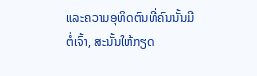ແລະຄວາມອຸທິດຕົນທີ່ຄົນນັ້ນມີຕໍ່ເຈົ້າ, ສະນັ້ນໃຫ້ກຽດ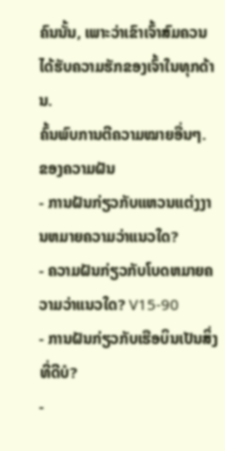ຄົນນັ້ນ, ເພາະວ່າເຂົາເຈົ້າສົມຄວນໄດ້ຮັບຄວາມຮັກຂອງເຈົ້າໃນທຸກດ້ານ.
ຄົ້ນພົບການຕີຄວາມໝາຍອື່ນໆ. ຂອງຄວາມຝັນ
- ການຝັນກ່ຽວກັບແຫວນແຕ່ງງານຫມາຍຄວາມວ່າແນວໃດ?
- ຄວາມຝັນກ່ຽວກັບໂບດຫມາຍຄວາມວ່າແນວໃດ? V15-90
- ການຝັນກ່ຽວກັບເຮືອບິນເປັນສິ່ງທີ່ດີບໍ?
-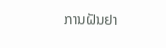ການຝັນຢາ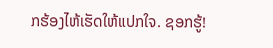ກຮ້ອງໄຫ້ເຮັດໃຫ້ແປກໃຈ. ຊອກຮູ້!